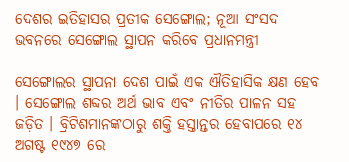ଦେଶର ଇତିହାସର ପ୍ରତୀକ ସେଙ୍ଗୋଲ; ନୂଆ ସଂସଦ ଭବନରେ ସେଙ୍ଗୋଲ ସ୍ଥାପନ କରିବେ ପ୍ରଧାନମନ୍ତ୍ରୀ

ସେଙ୍ଗୋଲର ସ୍ଥାପନା ଦେଶ ପାଇଁ ଏକ ଐତିହାସିକ କ୍ଷଣ ହେବ । ସେଙ୍ଗୋଲ ଶବ୍ଦର ଅର୍ଥ ଭାବ ଏବଂ ନୀତିର ପାଳନ ସହ ଜଡ଼ିତ । ବ୍ରିଟିଶମାନଙ୍କଠାରୁ ଶକ୍ତି ହସ୍ତାନ୍ତର ହେବାପରେ ୧୪ ଅଗଷ୍ଟ ୧୯୪୭ ରେ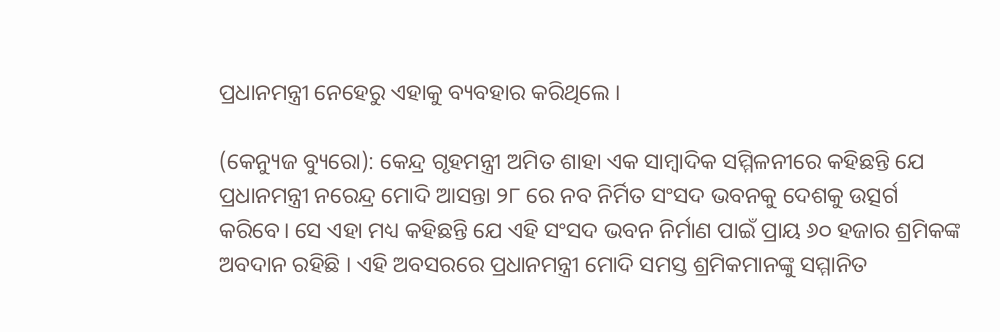ପ୍ରଧାନମନ୍ତ୍ରୀ ନେହେରୁ ଏହାକୁ ବ୍ୟବହାର କରିଥିଲେ ।

(କେନ୍ୟୁଜ ବ୍ୟୁରୋ): କେନ୍ଦ୍ର ଗୃହମନ୍ତ୍ରୀ ଅମିତ ଶାହା ଏକ ସାମ୍ବାଦିକ ସମ୍ମିଳନୀରେ କହିଛନ୍ତି ଯେ ପ୍ରଧାନମନ୍ତ୍ରୀ ନରେନ୍ଦ୍ର ମୋଦି ଆସନ୍ତା ୨୮ ରେ ନବ ନିର୍ମିତ ସଂସଦ ଭବନକୁ ଦେଶକୁ ଉତ୍ସର୍ଗ କରିବେ। ସେ ଏହା ମଧ୍ୟ କହିଛନ୍ତି ଯେ ଏହି ସଂସଦ ଭବନ ନିର୍ମାଣ ପାଇଁ ପ୍ରାୟ ୬୦ ହଜାର ଶ୍ରମିକଙ୍କ ଅବଦାନ ରହିଛି । ଏହି ଅବସରରେ ପ୍ରଧାନମନ୍ତ୍ରୀ ମୋଦି ସମସ୍ତ ଶ୍ରମିକମାନଙ୍କୁ ସମ୍ମାନିତ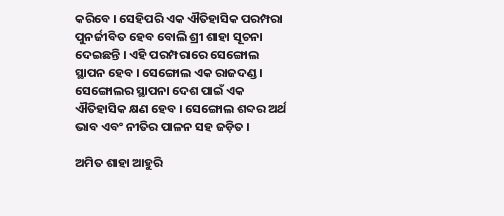କରିବେ । ସେହିପରି ଏକ ଐତିହାସିକ ପରମ୍ପରା ପୁନର୍ଜୀବିତ ହେବ ବୋଲି ଶ୍ରୀ ଶାହା ସୂଚନା ଦେଇଛନ୍ତି । ଏହି ପରମ୍ପରାରେ ସେଙ୍ଗୋଲ ସ୍ଥାପନ ହେବ । ସେଙ୍ଗୋଲ ଏକ ରାଜଦଣ୍ଡ । ସେଙ୍ଗୋଲର ସ୍ଥାପନା ଦେଶ ପାଇଁ ଏକ ଐତିହାସିକ କ୍ଷଣ ହେବ । ସେଙ୍ଗୋଲ ଶବ୍ଦର ଅର୍ଥ ଭାବ ଏବଂ ନୀତିର ପାଳନ ସହ ଜଡ଼ିତ ।

ଅମିତ ଶାହା ଆହୁରି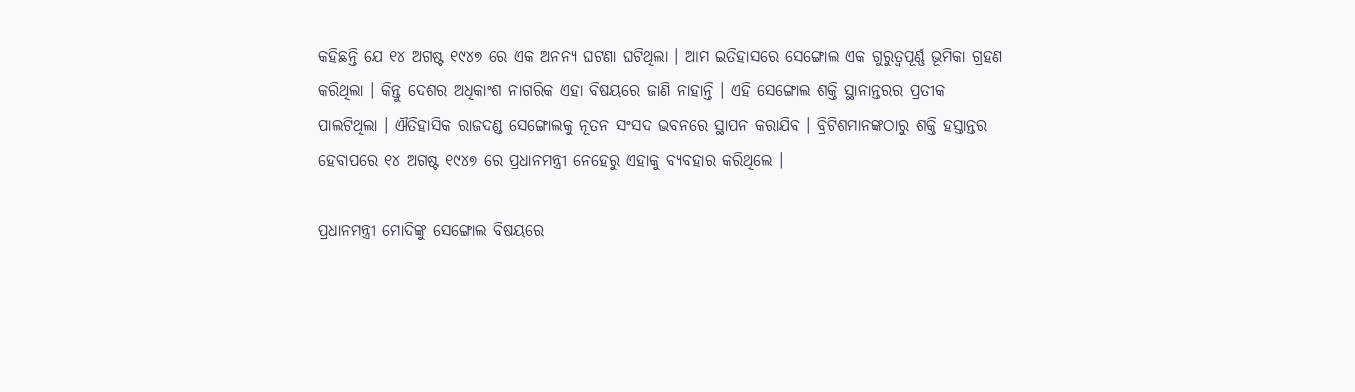କହିଛନ୍ତି ଯେ ୧୪ ଅଗଷ୍ଟ ୧୯୪୭ ରେ ଏକ ଅନନ୍ୟ ଘଟଣା ଘଟିଥିଲା । ଆମ ଇତିହାସରେ ସେଙ୍ଗୋଲ ଏକ ଗୁରୁତ୍ୱପୂର୍ଣ୍ଣ ଭୂମିକା ଗ୍ରହଣ କରିଥିଲା । କିନ୍ତୁ ଦେଶର ଅଧିକାଂଶ ନାଗରିକ ଏହା ବିଷୟରେ ଜାଣି ନାହାନ୍ତି । ଏହି ସେଙ୍ଗୋଲ ଶକ୍ତି ସ୍ଥାନାନ୍ତରର ପ୍ରତୀକ ପାଲଟିଥିଲା । ଐତିହାସିକ ରାଜଦଣ୍ଡ ସେଙ୍ଗୋଲକୁ ନୂତନ ସଂସଦ ଭବନରେ ସ୍ଥାପନ କରାଯିବ । ବ୍ରିଟିଶମାନଙ୍କଠାରୁ ଶକ୍ତି ହସ୍ତାନ୍ତର ହେବାପରେ ୧୪ ଅଗଷ୍ଟ ୧୯୪୭ ରେ ପ୍ରଧାନମନ୍ତ୍ରୀ ନେହେରୁ ଏହାକୁ ବ୍ୟବହାର କରିଥିଲେ ।

ପ୍ରଧାନମନ୍ତ୍ରୀ ମୋଦିଙ୍କୁ ସେଙ୍ଗୋଲ ବିଷୟରେ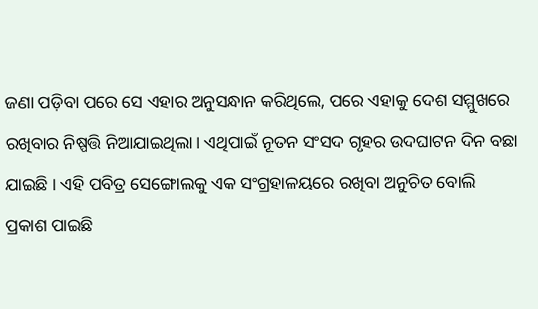ଜଣା ପଡ଼ିବା ପରେ ସେ ଏହାର ଅନୁସନ୍ଧାନ କରିଥିଲେ, ପରେ ଏହାକୁ ଦେଶ ସମ୍ମୁଖରେ ରଖିବାର ନିଷ୍ପତ୍ତି ନିଆଯାଇଥିଲା। ଏଥିପାଇଁ ନୂତନ ସଂସଦ ଗୃହର ଉଦଘାଟନ ଦିନ ବଛା ଯାଇଛି । ଏହି ପବିତ୍ର ସେଙ୍ଗୋଲକୁ ଏକ ସଂଗ୍ରହାଳୟରେ ରଖିବା ଅନୁଚିତ ବୋଲି ପ୍ରକାଶ ପାଇଛି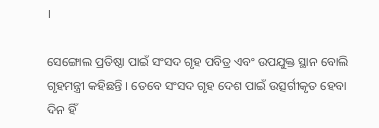।

ସେଙ୍ଗୋଲ ପ୍ରତିଷ୍ଠା ପାଇଁ ସଂସଦ ଗୃହ ପବିତ୍ର ଏବଂ ଉପଯୁକ୍ତ ସ୍ଥାନ ବୋଲି ଗୃହମନ୍ତ୍ରୀ କହିଛନ୍ତି । ତେବେ ସଂସଦ ଗୃହ ଦେଶ ପାଇଁ ଉତ୍ସର୍ଗୀକୃତ ହେବା ଦିନ ହିଁ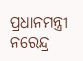ପ୍ରଧାନମନ୍ତ୍ରୀ ନରେନ୍ଦ୍ର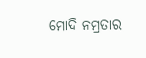ମୋଦି ନମ୍ରତାର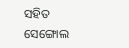ସହିତ ସେଙ୍ଗୋଲ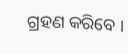ଗ୍ରହଣ କରିବେ ।